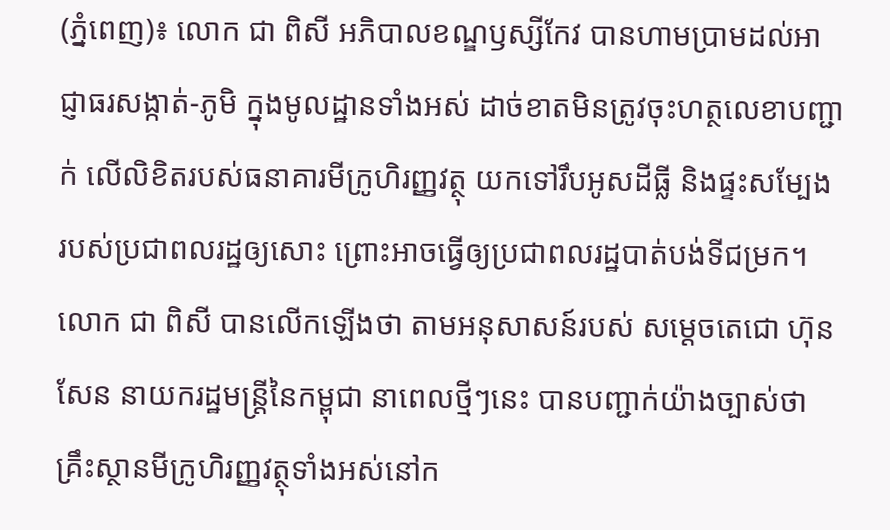(ភ្នំពេញ)៖ លោក ជា ពិសី អភិបាលខណ្ឌឫស្សីកែវ បានហាមប្រាមដល់អាជ្ញាធរសង្កាត់-ភូមិ ក្នុងមូលដ្ឋានទាំងអស់ ដាច់ខាតមិនត្រូវចុះហត្ថលេខាបញ្ជាក់ លើលិខិតរបស់ធនាគារមីក្រូហិរញ្ញវត្ថុ យកទៅរឹបអូសដីធ្លី និងផ្ទះសម្បែង របស់ប្រជាពលរដ្ឋឲ្យសោះ ព្រោះអាចធ្វើឲ្យប្រជាពលរដ្ឋបាត់បង់ទីជម្រក។
លោក ជា ពិសី បានលើកឡើងថា តាមអនុសាសន៍របស់ សម្ដេចតេជោ ហ៊ុន សែន នាយករដ្ឋមន្ត្រីនៃកម្ពុជា នាពេលថ្មីៗនេះ បានបញ្ជាក់យ៉ាងច្បាស់ថា គ្រឹះស្ថានមីក្រូហិរញ្ញវត្ថុទាំងអស់នៅក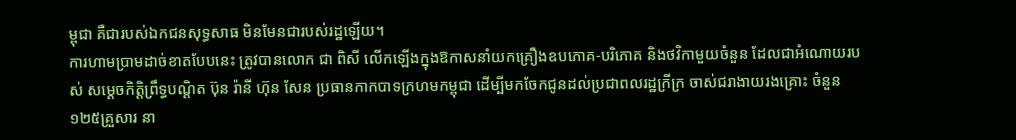ម្ពុជា គឺជារបស់ឯកជនសុទ្ធសាធ មិនមែនជារបស់រដ្ឋឡើយ។
ការហាមប្រាមដាច់ខាតបែបនេះ ត្រូវបានលោក ជា ពិសី លើកឡើងក្នុងឱកាសនាំយកគ្រឿងឧបភោគ-បរិភោគ និងថវិកាមួយចំនួន ដែលជាអំណោយរបស់ សម្ដេចកិត្តិព្រឹទ្ធបណ្ដិត ប៊ុន រ៉ានី ហ៊ុន សែន ប្រធានកាកបាទក្រហមកម្ពុជា ដើម្បីមកចែកជូនដល់ប្រជាពលរដ្ឋក្រីក្រ ចាស់ជរាងាយរងគ្រោះ ចំនួន១២៥គ្រួសារ នា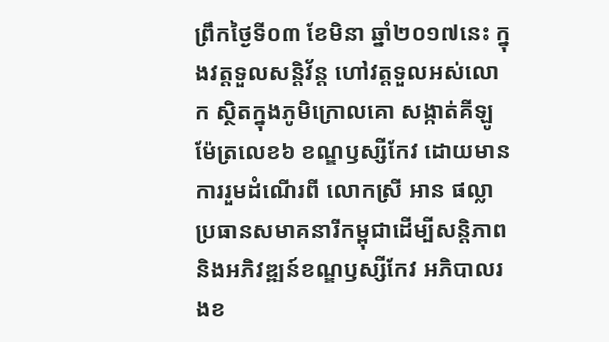ព្រឹកថ្ងៃទី០៣ ខែមិនា ឆ្នាំ២០១៧នេះ ក្នុងវត្តទួលសន្តិវ័ន្ត ហៅវត្តទួលអស់លោក ស្ថិតក្នុងភូមិក្រោលគោ សង្កាត់គីឡូម៉ែត្រលេខ៦ ខណ្ឌឫស្សីកែវ ដោយមានការរួមដំណើរពី លោកស្រី អាន ផល្លា ប្រធានសមាគនារីកម្ពុជាដើម្បីសន្តិភាព និងអភិវឌ្ឍន៍ខណ្ឌឫស្សីកែវ អភិបាលរងខ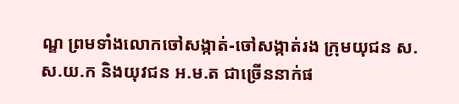ណ្ឌ ព្រមទាំងលោកចៅសង្កាត់-ចៅសង្កាត់រង ក្រុមយុជន ស.ស.យ.ក និងយុវជន អ.ម.ត ជាច្រើននាក់ផ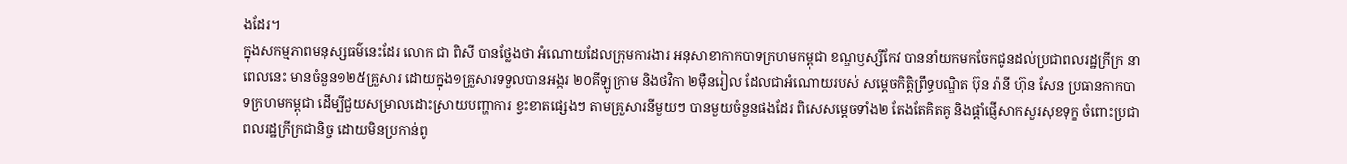ងដែរ។
ក្នុងសកម្មភាពមនុស្សធម៌នេះដែរ លោក ជា ពិសី បានថ្លែងថា អំណោយដែលក្រុមការងារ អនុសាខាកាកបាទក្រហមកម្ពុជា ខណ្ឌឫស្សីកែវ បាននាំយកមកចែកជូនដល់ប្រជាពលរដ្ឋក្រីក្រ នាពេលនេះ មានចំនួន១២៥គ្រួសារ ដោយក្នុង១គ្រួសារទទួលបានអង្ករ ២០គីឡូក្រាម និងថវិកា ២ម៉ឺនរៀល ដែលជាអំណោយរបស់ សម្ដេចកិត្តិព្រឹទ្ធបណ្ឌិត ប៊ុន រ៉ានី ហ៊ុន សែន ប្រធានកាកបាទក្រហមកម្ពុជា ដើម្បីជួយសម្រាលដោះស្រាយបញ្ហាការ ខ្វះខាតផ្សេងៗ តាមគ្រួសារនីមួយៗ បានមួយចំនួនផងដែរ ពិសេសម្ដេចទាំង២ តែងតែគិតគូ និងផ្ដាំផ្ញើសាកសួរសុខទុក្ខ ចំពោះប្រជាពលរដ្ឋក្រីក្រជានិច្ច ដោយមិនប្រកាន់ពូ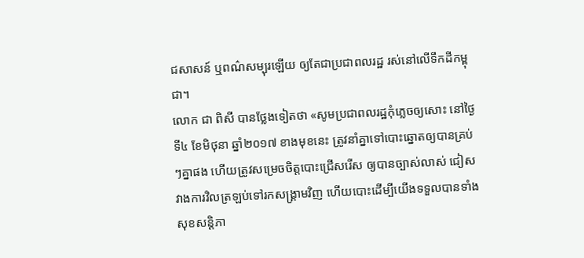ជសាសន៍ ឬពណ៌សម្បុរឡើយ ឲ្យតែជាប្រជាពលរដ្ឋ រស់នៅលើទឹកដីកម្ពុជា។
លោក ជា ពិសី បានថ្លែងទៀតថា «សូមប្រជាពលរដ្ឋកុំភ្លេចឲ្យសោះ នៅថ្ងៃទី៤ ខែមិថុនា ឆ្នាំ២០១៧ ខាងមុខនេះ ត្រូវនាំគ្នាទៅបោះឆ្នោតឲ្យបានគ្រប់ៗគ្នាផង ហើយត្រូវសម្រេចចិត្តបោះជ្រើសរើស ឲ្យបានច្បាស់លាស់ ជៀសវាងការវិលត្រឡប់ទៅរកសង្គ្រាមវិញ ហើយបោះដើម្បីយើងទទួលបានទាំងសុខសន្តិភា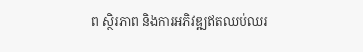ព ស្ថិរភាព និងការអភិវឌ្ឍឥតឈប់ឈរ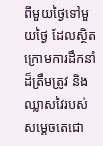ពីមួយថ្ងៃទៅមួយថ្ងៃ ដែលស្ថិតក្រោមការដឹកនាំដ៏ត្រឹមត្រូវ និងឈ្លាសវៃរបស់ សម្ដេចតេជោ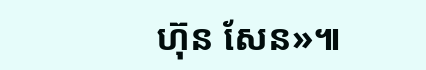ហ៊ុន សែន»៕